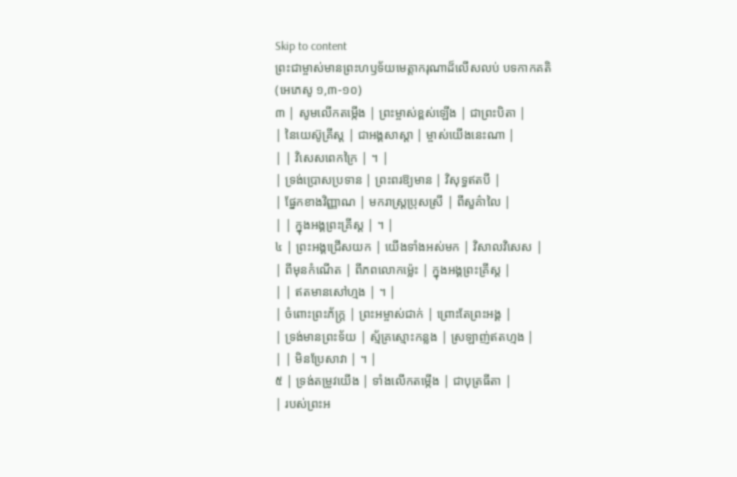Skip to content
ព្រះជាម្ចាស់មានព្រះហឫទ័យមេត្តាករុណាដ៏លើសលប់ បទកាកគតិ
(អេភេសូ ១,៣-១០)
៣ | សូមលើកតម្កើង | ព្រះម្ចាស់ខ្ពស់ឡើង | ជាព្រះបិតា |
| នៃយេស៊ូគ្រីស្ត | ជាអង្គសាស្តា | ម្ចាស់យើងនេះណា |
| | វិសេសពេកក្រៃ | ។ |
| ទ្រង់ប្រោសប្រទាន | ព្រះពរឱ្យមាន | វិសុទ្ធឥតបី |
| ផ្នែកខាងវិញ្ញាណ | មករាស្រ្តប្រុសស្រី | ពីសួគ៌ាលៃ |
| | ក្នុងអង្គព្រះគ្រីស្ត | ។ |
៤ | ព្រះអង្គជ្រើសយក | យើងទាំងអស់មក | វិសាលវិសេស |
| ពីមុនកំណើត | ពីភពលោកម៉េ្លះ | ក្នុងអង្គព្រះគ្រីស្ត |
| | ឥតមានសៅហ្មង | ។ |
| ចំពោះព្រះភ័ក្ត្រ | ព្រះអម្ចាស់ជាក់ | ព្រោះតែព្រះអង្គ |
| ទ្រង់មានព្រះទ័យ | ស្ម័គ្រស្មោះកន្លង | ស្រឡាញ់ឥតហ្មង |
| | មិនប្រែសាវា | ។ |
៥ | ទ្រង់តម្រូវយើង | ទាំងលើកតម្កើង | ជាបុត្រធីតា |
| របស់ព្រះអ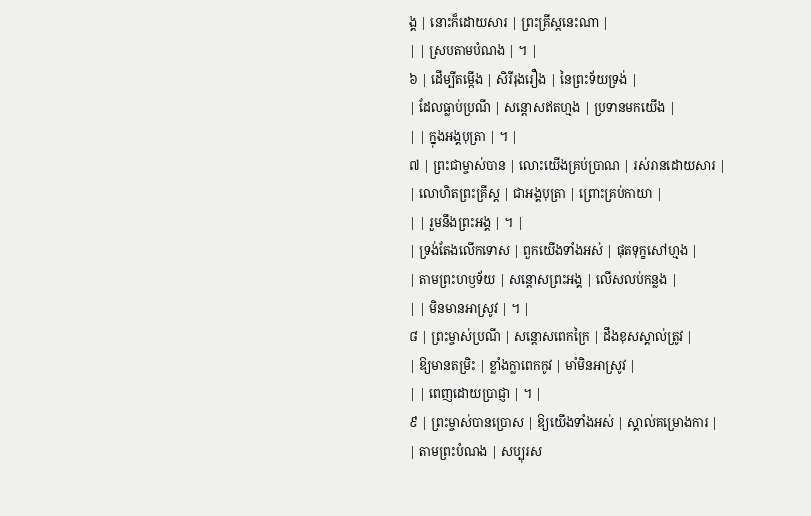ង្គ | នោះក៏ដោយសារ | ព្រះគ្រីស្តនេះណា |
| | ស្របតាមបំណង | ។ |
៦ | ដើម្បីតម្កើង | សិរីរុងរឿង | នៃព្រះទ័យទ្រង់ |
| ដែលធ្លាប់ប្រណី | សន្តោសឥតហ្មង | ប្រទានមកយើង |
| | ក្នុងអង្គបុត្រា | ។ |
៧ | ព្រះជាម្ចាស់បាន | លោះយើងគ្រប់ប្រាណ | រស់រានដោយសារ |
| លោហិតព្រះគ្រីស្ត | ជាអង្គបុត្រា | ព្រោះគ្រប់កាយា |
| | រួមនឹងព្រះអង្គ | ។ |
| ទ្រង់តែងលើកទោស | ពួកយើងទាំងអស់ | ផុតទុក្ខសៅហ្មង |
| តាមព្រះហឫទ័យ | សន្តោសព្រះអង្គ | លើសលប់កន្លង |
| | មិនមានអាស្រូវ | ។ |
៨ | ព្រះម្ចាស់ប្រណី | សន្តោសពេកក្រៃ | ដឹងខុសស្គាល់ត្រូវ |
| ឱ្យមានតម្រិះ | ខ្លាំងក្លាពេកកូវ | មាំមិនអាស្រូវ |
| | ពេញដោយប្រាជ្ញា | ។ |
៩ | ព្រះម្ចាស់បានប្រោស | ឱ្យយើងទាំងអស់ | ស្គាល់គម្រោងការ |
| តាមព្រះបំណង | សប្បុរស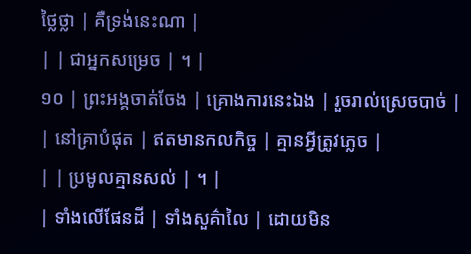ថ្លៃថ្លា | គឺទ្រង់នេះណា |
| | ជាអ្នកសម្រេច | ។ |
១០ | ព្រះអង្គចាត់ចែង | គ្រោងការនេះឯង | រួចរាល់ស្រេចបាច់ |
| នៅគ្រាបំផុត | ឥតមានកលកិច្ច | គ្មានអ្វីត្រូវភ្លេច |
| | ប្រមូលគ្មានសល់ | ។ |
| ទាំងលើផែនដី | ទាំងសួគ៌ាលៃ | ដោយមិន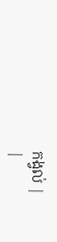កង្វល់ |
|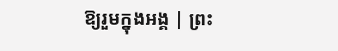ឱ្យរួមក្នុងអង្គ | ព្រះ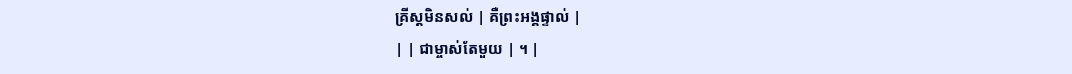គ្រីស្តមិនសល់ | គឺព្រះអង្គផ្ទាល់ |
| | ជាម្ចាស់តែមួយ | ។ |